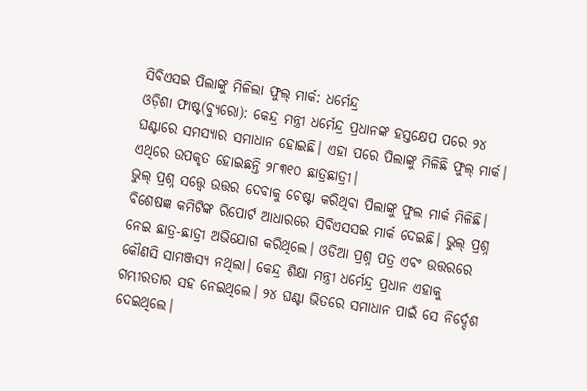ସିବିଏସଇ ପିଲାଙ୍କୁ ମିଳିଲା ଫୁଲ୍ ମାର୍କ: ଧର୍ମେନ୍ଦ୍ର
ଓଡ଼ିଶା ଫାଷ୍ଟ(ବ୍ୟୁରୋ): କେନ୍ଦ୍ର ମନ୍ତ୍ରୀ ଧର୍ମେନ୍ଦ୍ର ପ୍ରଧାନଙ୍କ ହସ୍ତକ୍ଷେପ ପରେ ୨୪ ଘଣ୍ଟାରେ ସମସ୍ୟାର ସମାଧାନ ହୋଇଛି। ଏହା ପରେ ପିଲାଙ୍କୁ ମିଳିଛି ଫୁଲ୍ ମାର୍କ। ଏଥିରେ ଉପକୃତ ହୋଇଛନ୍ତି ୨୮୩୧୦ ଛାତ୍ରଛାତ୍ରୀ।
ଭୁଲ୍ ପ୍ରଶ୍ନ ସତ୍ତ୍ଵେ ଉତ୍ତର ଦେବାକୁ ଚେଷ୍ଟା କରିଥିବା ପିଲାଙ୍କୁ ଫୁଲ ମାର୍କ ମିଳିଛି। ବିଶେଷଜ୍ଞ କମିଟିଙ୍କ ରିପୋର୍ଟ ଆଧାରରେ ସିବିଏସସଇ ମାର୍କ ଦେଇଛି। ଭୁଲ୍ ପ୍ରଶ୍ନ ନେଇ ଛାତ୍ର-ଛାତ୍ରୀ ଅଭିଯୋଗ କରିଥିଲେ। ଓଡିଆ ପ୍ରଶ୍ନ ପତ୍ର ଏବଂ ଉତ୍ତରରେ କୌଣସି ସାମଞ୍ଜସ୍ୟ ନଥିଲା। କେନ୍ଦ୍ର ଶିକ୍ଷା ମନ୍ତ୍ରୀ ଧର୍ମେନ୍ଦ୍ର ପ୍ରଧାନ ଏହାକୁ ଗମ୍ଭୀରତାର ସହ ନେଇଥିଲେ। ୨୪ ଘଣ୍ଟା ଭିତରେ ସମାଧାନ ପାଇଁ ସେ ନିର୍ଦ୍ଦେଶ ଦେଇଥିଲେ।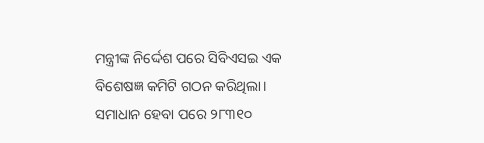ମନ୍ତ୍ରୀଙ୍କ ନିର୍ଦ୍ଦେଶ ପରେ ସିବିଏସଇ ଏକ ବିଶେଷଜ୍ଞ କମିଟି ଗଠନ କରିଥିଲା। ସମାଧାନ ହେବା ପରେ ୨୮୩୧୦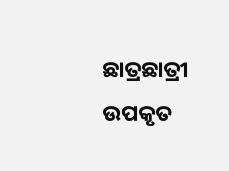ଛାତ୍ରଛାତ୍ରୀ ଉପକୃତ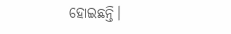ହୋଇଛନ୍ତି।